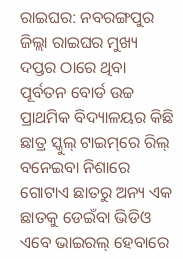ରାଇଘର: ନବରଙ୍ଗପୁର ଜିଲ୍ଲା ରାଇଘର ମୁଖ୍ୟ ଦପ୍ତର ଠାରେ ଥିବା ପୂର୍ବତନ ବୋର୍ଡ ଉଚ୍ଚ ପ୍ରାଥମିକ ବିଦ୍ୟାଳୟର କିଛି ଛାତ୍ର ସ୍କୁଲ୍ ଟାଇମ୍‌ରେ ରିଲ୍‌ ବନେଇବା ନିଶାରେ ଗୋଟାଏ ଛାତରୁ ଅନ୍ୟ ଏକ ଛାତକୁ ଡେଇଁବା ଭିଡିଓ ଏବେ ଭାଇରଲ୍ ହେବାରେ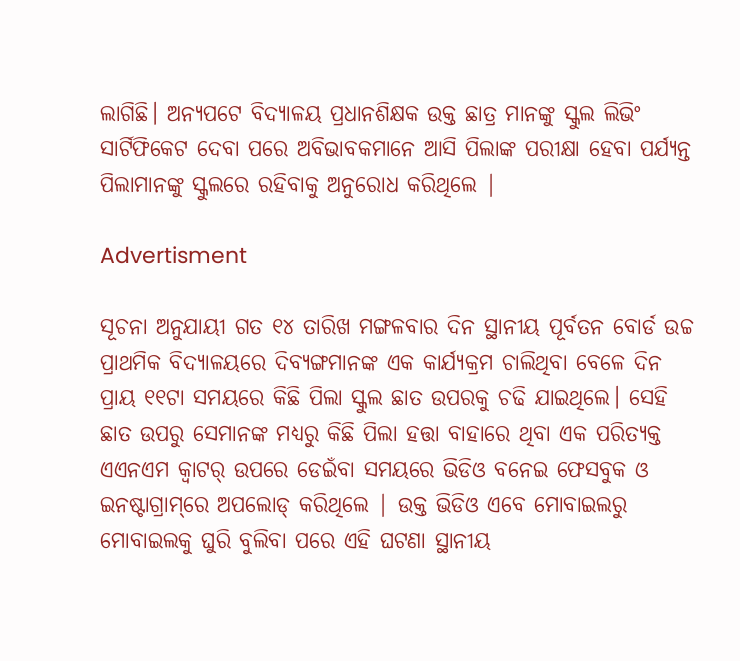ଲାଗିଛି। ଅନ୍ୟପଟେ ବିଦ୍ୟାଳୟ ପ୍ରଧାନଶିକ୍ଷକ ଉକ୍ତ ଛାତ୍ର ମାନଙ୍କୁ ସ୍କୁଲ ଲିଭିଂ ସାର୍ଟିଫିକେଟ ଦେବା ପରେ ଅବିଭାବକମାନେ ଆସି ପିଲାଙ୍କ ପରୀକ୍ଷା ହେବା ପର୍ଯ୍ୟନ୍ତ ପିଲାମାନଙ୍କୁ ସ୍କୁଲରେ ରହିବାକୁ ଅନୁରୋଧ କରିଥିଲେ |

Advertisment

ସୂଚନା ଅନୁଯାୟୀ ଗତ ୧୪ ତାରିଖ ମଙ୍ଗଳବାର ଦିନ ସ୍ଥାନୀୟ ପୂର୍ବତନ ବୋର୍ଡ ଉଚ୍ଚ ପ୍ରାଥମିକ ବିଦ୍ୟାଳୟରେ ଦିବ୍ୟଙ୍ଗମାନଙ୍କ ଏକ କାର୍ଯ୍ୟକ୍ରମ ଚାଲିଥିବା ବେଳେ ଦିନ ପ୍ରାୟ ୧୧ଟା ସମୟରେ କିଛି ପିଲା ସ୍କୁଲ ଛାତ ଉପରକୁ ଚଢି ଯାଇଥିଲେ। ସେହି ଛାତ ଉପରୁ ସେମାନଙ୍କ ମଧ୍ୟରୁ କିଛି ପିଲା ହତ୍ତା ବାହାରେ ଥିବା ଏକ ପରିତ୍ୟକ୍ତ ଏଏନଏମ କ୍ବାଟର୍ ଉପରେ ଡେଇଁବା ସମୟରେ ଭିଡିଓ ବନେଇ ଫେସବୁକ ଓ ଇନଷ୍ଟାଗ୍ରାମ୍‌ରେ ଅପଲୋଡ୍‌ କରିଥିଲେ | ଉକ୍ତ ଭିଡିଓ ଏବେ ମୋବାଇଲରୁ ମୋବାଇଲକୁ ଘୁରି ବୁଲିବା ପରେ ଏହି ଘଟଣା ସ୍ଥାନୀୟ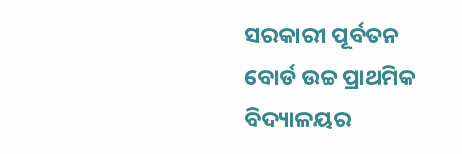ସରକାରୀ ପୂର୍ବତନ ବୋର୍ଡ ଉଚ୍ଚ ପ୍ରାଥମିକ ବିଦ୍ୟାଳୟର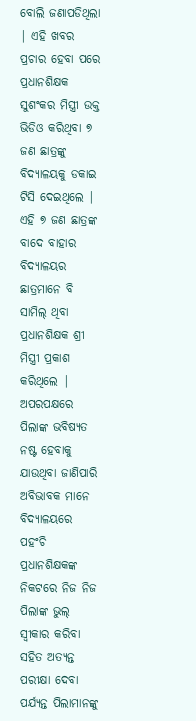ବୋଲି ଜଣାପଡିଥିଲା | ଏହି ଖବର ପ୍ରଚାର ହେବା ପରେ ପ୍ରଧାନଶିକ୍ଷକ ସୁଶଂକର ମିସ୍ତ୍ରୀ ଉକ୍ତ ଭିଡିଓ କରିଥିବା ୭ ଜଣ ଛାତ୍ରଙ୍କୁ ବିଦ୍ୟାଳୟକୁ ଡକାଇ ଟିସି ଦେଇଥିଲେ | ଏହି ୭ ଜଣ ଛାତ୍ରଙ୍କ ବାଦେ ବାହାର ବିଦ୍ୟାଳୟର ଛାତ୍ରମାନେ ବି ସାମିଲ୍ ଥିବା ପ୍ରଧାନଶିକ୍ଷକ ଶ୍ରୀ ମିସ୍ତ୍ରୀ ପ୍ରକାଶ କରିଥିଲେ | ଅପରପକ୍ଷରେ ପିଲାଙ୍କ ଭବିଷ୍ୟତ ନଷ୍ଟ ହେବାକୁ ଯାଉଥିବା ଜାଣିପାରି ଅବିଭାବକ ମାନେ ବିଦ୍ୟାଳୟରେ ପହଂଚି ପ୍ରଧାନଶିକ୍ଷକଙ୍କ ନିକଟରେ ନିଜ ନିଜ ପିଲାଙ୍କ ଭୁଲ୍ ସ୍ବୀକାର କରିବା ସହିତ ଅତ୍ୟନ୍ତ ପରୀକ୍ଷା ଦେବା ପର୍ଯ୍ୟନ୍ତ ପିଲାମାନଙ୍କୁ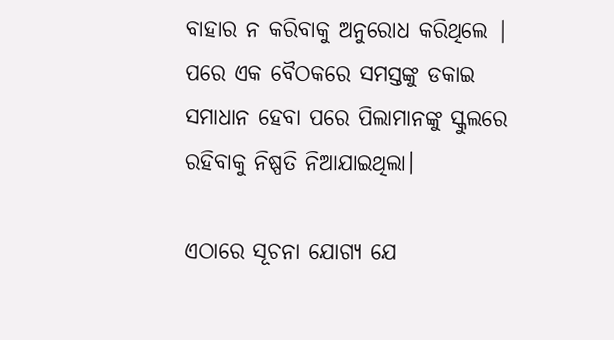ବାହାର ନ କରିବାକୁ ଅନୁରୋଧ କରିଥିଲେ | ପରେ ଏକ ବୈଠକରେ ସମସ୍ତଙ୍କୁ ଡକାଇ ସମାଧାନ ହେବା ପରେ ପିଲାମାନଙ୍କୁ ସ୍କୁଲରେ ରହିବାକୁ ନିଷ୍ପତି ନିଆଯାଇଥିଲା।

ଏଠାରେ ସୂଚନା ଯୋଗ୍ୟ ଯେ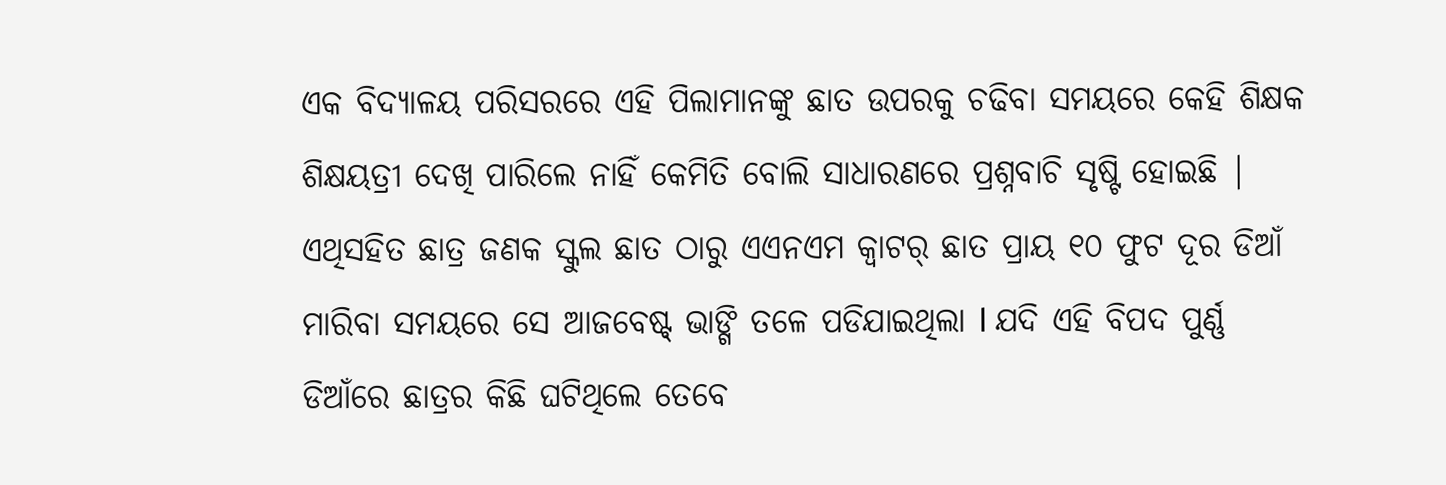ଏକ ବିଦ୍ୟାଳୟ ପରିସରରେ ଏହି ପିଲାମାନଙ୍କୁ ଛାତ ଉପରକୁ ଚଢିବା ସମୟରେ କେହି ଶିକ୍ଷକ ଶିକ୍ଷୟତ୍ରୀ ଦେଖି ପାରିଲେ ନାହିଁ କେମିତି ବୋଲି ସାଧାରଣରେ ପ୍ରଶ୍ନବାଚି ସୃଷ୍ଟି ହୋଇଛି | ଏଥିସହିତ ଛାତ୍ର ଜଣକ ସ୍କୁଲ ଛାତ ଠାରୁ ଏଏନଏମ କ୍ବାଟର୍ ଛାତ ପ୍ରାୟ ୧୦ ଫୁଟ ଦୂର ଡିଆଁ ମାରିବା ସମୟରେ ସେ ଆଜବେଷ୍ଟ୍ ଭାଙ୍ଗି ତଳେ ପଡିଯାଇଥିଲା l ଯଦି ଏହି ବିପଦ ପୁର୍ଣ୍ଣ ଡିଆଁରେ ଛାତ୍ରର କିଛି ଘଟିଥିଲେ ତେବେ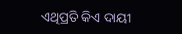ଏଥିପ୍ରତି କିଏ ଦାୟୀ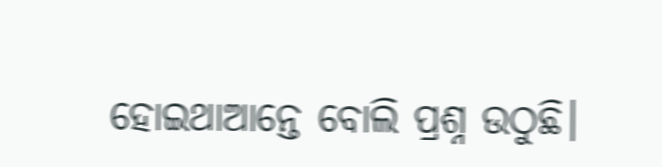ହୋଇଥାଆନ୍ତେ ବୋଲି ପ୍ରଶ୍ନ ଉଠୁଛି।